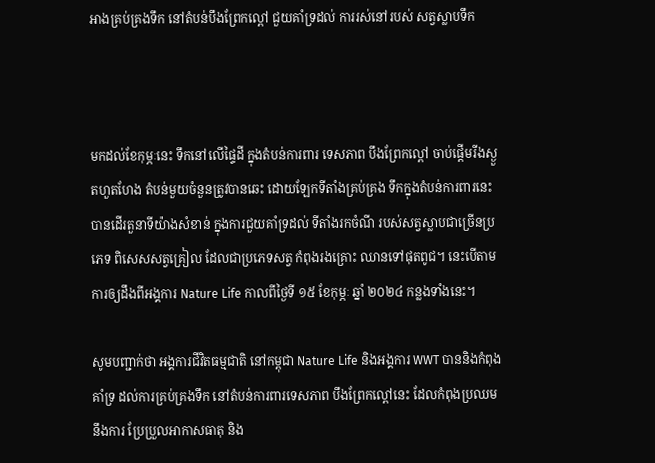អាងគ្រប់គ្រងទឹក នៅតំបន់បឹងព្រែកល្ពៅ ជួយគាំទ្រដល់ ការរស់នៅរបស់ សត្វស្លាបទឹក



មកដល់ខែកុម្ភៈនេះ ទឹកនៅលើផ្ទៃដី ក្នុងតំបន់ការពារ ទេសភាព បឹងព្រែកល្ពៅ ចាប់ផ្ដើមរីងស្ងួតហួតហែង តំបន់មួយចំនួនត្រូវបានឆេះ ដោយឡែកទីតាំងគ្រប់គ្រង ទឹកក្នុងតំបន់ការពារនេះ បានដើរតួនាទីយ៉ាងសំខាន់ ក្នុងការជួយគាំទ្រដល់ ទីតាំងរកចំណី របស់សត្វស្លាបជាច្រើនប្រភេទ ពិសេសសត្វគ្រៀល ដែលជាប្រភេទសត្វ កំពុងរងគ្រោះ ឈានទៅផុតពូជ។ នេះបើតាមការឲ្យដឹងពីអង្គការ Nature Life កាលពីថ្ងៃទី ១៥ ខែកុម្ភៈ ឆ្នាំ ២០២៤ កន្លងទាំងនេះ។

សូមបញ្ជាក់ថា អង្គការជីវិតធម្មជាតិ នៅកម្ពុជា Nature Life និងអង្គការ WWT បាននិងកំពុងគាំទ្រ ដល់ការគ្រប់គ្រងទឹក នៅតំបន់ការពារទេសភាព បឹងព្រែកល្ពៅនេះ ដែលកំពុងប្រឈមនឹងការ ប្រែប្រួលអាកាសធាតុ និង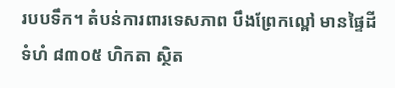របបទឹក។ តំបន់ការពារទេសភាព បឹងព្រែកល្ពៅ មានផ្ទៃដីទំហំ ៨៣០៥ ហិកតា ស្ថិត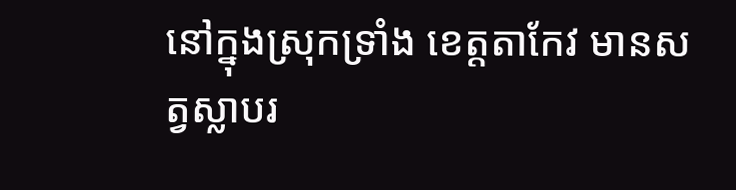នៅក្នុងស្រុកទ្រាំង ខេត្តតាកែវ មានសត្វស្លាបរ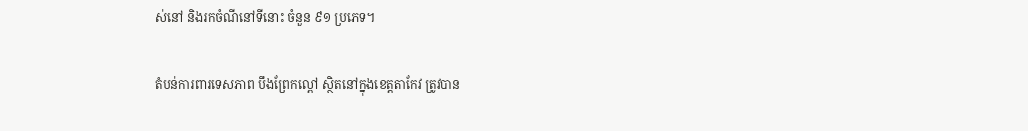ស់នៅ និងរកចំណីនៅទីនោះ ចំនួន ៩១ ប្រភេទ។

តំបន់ការពារទេសភាព បឹងព្រែកល្ពៅ ស្ថិតនៅក្នុងខេត្តតាកែវ ត្រូវបាន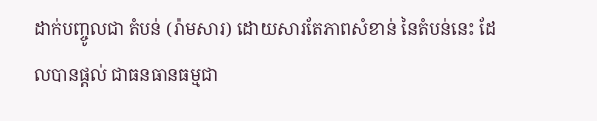ដាក់បញ្ចូលជា តំបន់ (រ៉ាមសារ) ដោយសារតែភាពសំខាន់ នៃតំបន់នេះ ដែលបានផ្ដល់ ជាធនធានធម្មជា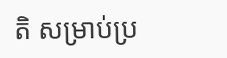តិ សម្រាប់ប្រ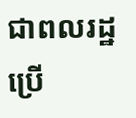ជាពលរដ្ឋប្រើ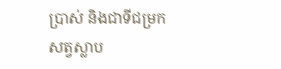ប្រាស់ និងជាទីជម្រក សត្វស្លាប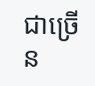ជាច្រើន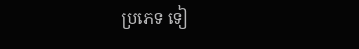ប្រភេទ ទៀ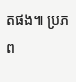តផង៕ ប្រភព